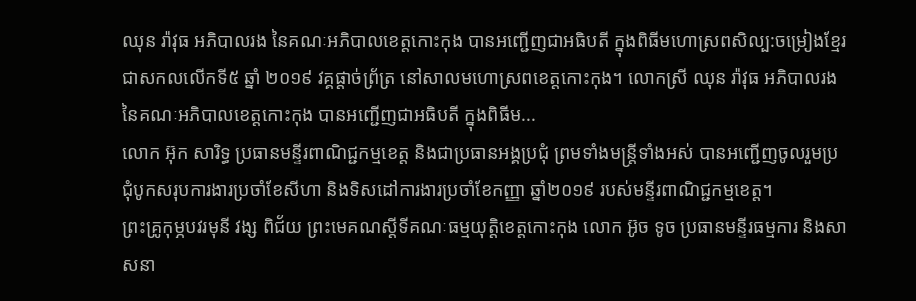ឈុន រ៉ាវុធ អភិបាលរង នៃគណៈអភិបាលខេត្តកោះកុង បានអញ្ជើញជាអធិបតី ក្នុងពិធីមហោស្រពសិល្ប:ចម្រៀងខ្មែរ ជាសកលលើកទី៥ ឆ្នាំ ២០១៩ វគ្គផ្តាច់ព្រ័ត្រ នៅសាលមហោស្រពខេត្តកោះកុង។ លោកស្រី ឈុន រ៉ាវុធ អភិបាលរង នៃគណៈអភិបាលខេត្តកោះកុង បានអញ្ជើញជាអធិបតី ក្នុងពិធីម...
លោក អ៊ុក សារិទ្ធ ប្រធានមន្ទីរពាណិជ្ជកម្មខេត្ត និងជាប្រធានអង្គប្រជុំ ព្រមទាំងមន្ត្រីទាំងអស់ បានអញ្ជើញចូលរួមប្រជុំបូកសរុបការងារប្រចាំខែសីហា និងទិសដៅការងារប្រចាំខែកញ្ញា ឆ្នាំ២០១៩ របស់មន្ទីរពាណិជ្ជកម្មខេត្ត។
ព្រះគ្រូកុម្ភបវរមុនី វង្ស ពិជ័យ ព្រះមេគណស្តីទីគណៈធម្មយុត្តិខេត្តកោះកុង លោក អ៊ូច ទូច ប្រធានមន្ទីរធម្មការ និងសាសនា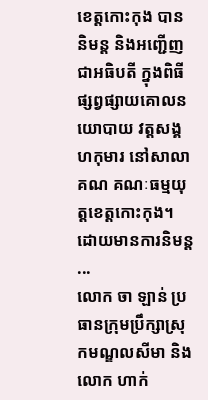ខេត្តកោះកុង បាននិមន្ត និងអញ្ជើញជាអធិបតី ក្នុងពិធីផ្សព្វផ្សាយគោលនយោបាយ វត្តសង្គហកុមារ នៅសាលាគណ គណៈធម្មយុត្តខេត្តកោះកុង។ ដោយមានការនិមន្ត ...
លោក ចា ឡាន់ ប្រធានក្រុមប្រឹក្សាស្រុកមណ្ឌលសីមា និងលោក ហាក់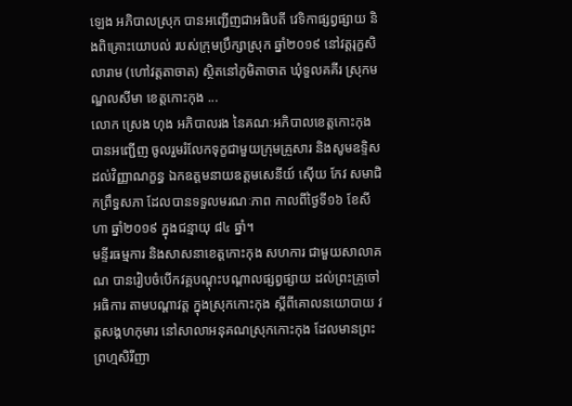ឡេង អភិបាលស្រុក បានអញ្ជើញជាអធិបតី វេទិកាផ្សព្វផ្សាយ និងពិគ្រោះយោបល់ របស់ក្រុមប្រឹក្សាស្រុក ឆ្នាំ២០១៩ នៅវត្តរុក្ខសិលារាម (ហៅវត្តតាចាត) ស្ថិតនៅភូមិតាចាត ឃុំទួលគគីរ ស្រុកមណ្ឌលសីមា ខេត្តកោះកុង ...
លោក ស្រេង ហុង អភិបាលរង នៃគណៈអភិបាលខេត្តកោះកុង បានអញ្ជើញ ចូលរួមរំលែកទុក្ខជាមួយក្រុមគ្រួសារ និងសូមឧទ្ទិសដល់វិញ្ញាណក្ខន្ធ ឯកឧត្តមនាយឧត្តមសេនីយ៍ ស៊ើយ កែវ សមាជិកព្រឹទ្ធសភា ដែលបានទទួលមរណៈភាព កាលពីថ្ងៃទី១៦ ខែសីហា ឆ្នាំ២០១៩ ក្នុងជន្មាយុ ៨៤ ឆ្នាំ។
មន្ទីរធម្មការ និងសាសនាខេត្តកោះកុង សហការ ជាមួយសាលាគណ បានរៀបចំបើកវគ្គបណ្តុះបណ្តាលផ្សព្វផ្សាយ ដល់ព្រះគ្រូចៅអធិការ តាមបណ្តាវត្ត ក្នុងស្រុកកោះកុង ស្តីពីគោលនយោបាយ វត្តសង្គហកុមារ នៅសាលាអនុគណស្រុកកោះកុង ដែលមានព្រះព្រហ្មសិរីញា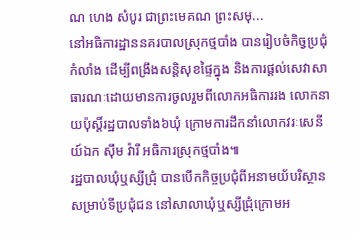ណ ហេង សំបូរ ជាព្រះមេគណ ព្រះសមុ...
នៅអធិការដ្ឋាននគរបាលស្រុកថ្មបាំង បានរៀបចំកិច្វប្រជុំកំលាំង ដើម្បីពង្រឹងសន្តិសុខផ្ទៃក្នុង និងការផ្តល់សេវាសាធារណៈដោយមានការចូលរួមពីលោកអធិការរង លោកនាយប៉ុស្តិ៍រដ្ឋបាលទាំង៦ឃុំ ក្រោមការដឹកនាំលោកវរៈសេនីយ៍ឯក ស៊ឹម វ៉ារី អធិការស្រុកថ្មបាំង៕
រដ្ឋបាលឃុំឬស្សីជ្រុំ បានបើកកិច្ចប្រជុំពីអនាមយ័បរិស្ថាន សម្រាប់ទីប្រជុំជន នៅសាលាឃុំឬស្សីជ្រុំក្រោមអ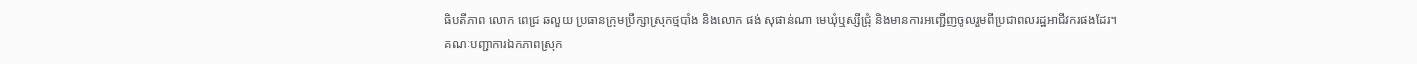ធិបតីភាព លោក ពេជ្រ ឆលួយ ប្រធានក្រុមប្រឹក្សាស្រុកថ្មបាំង និងលោក ផង់ សុផាន់ណា មេឃុំឬស្សីជ្រុំ និងមានការអញ្ជើញចូលរួមពីប្រជាពលរដ្ឋអាជីវករផងដែរ។
គណៈបញ្ជាការឯកភាពស្រុក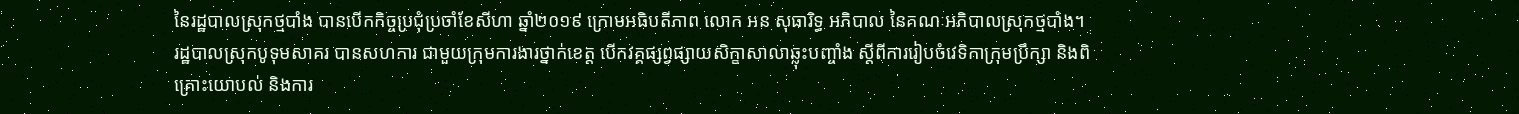នៃរដ្ឋបាលស្រុកថ្មបាំង បានបើកកិច្ចប្រជុំប្រចាំខែសីហា ឆ្នាំ២០១៩ ក្រោមអធិបតីភាព លោក អន សុធារិទ្ធ អភិបាល នៃគណៈអភិបាលស្រុកថ្មបាំង។
រដ្ឋបាលស្រុកបូទុមសាគរ បានសហការ ជាមួយក្រុមការងារថ្នាក់ខេត្ត បើកវគ្គផ្សព្វផ្សាយសិក្ខាសាលាឆ្លុះបញ្ចាំង ស្តីពីការរៀបចំវេទិកាក្រុមប្រឹក្សា និងពិគ្រោះយោបល់ និងការ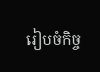រៀបចំកិច្ច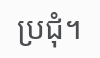ប្រជុំ។